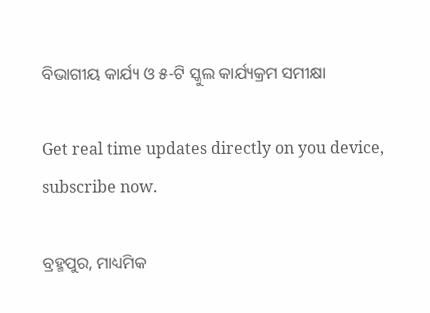ବିଭାଗୀୟ କାର୍ଯ୍ୟ ଓ ୫-ଟି ସ୍କୁଲ କାର୍ଯ୍ୟକ୍ରମ ସମୀକ୍ଷା

Get real time updates directly on you device, subscribe now.

ବ୍ରହ୍ମପୁର, ମାଧ୍ୟମିକ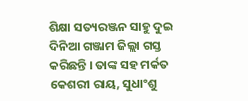ଶିକ୍ଷା ସତ୍ୟରଞ୍ଜନ ସାହୁ ଦୁଇ ଦିନିଆ ଗଞ୍ଜାମ ଜିଲ୍ଲା ଗସ୍ତ କରିଛନ୍ତି । ତାଙ୍କ ସହ ମର୍କତ କେଶରୀ ରାୟ, ସୁଧାଂଶୁ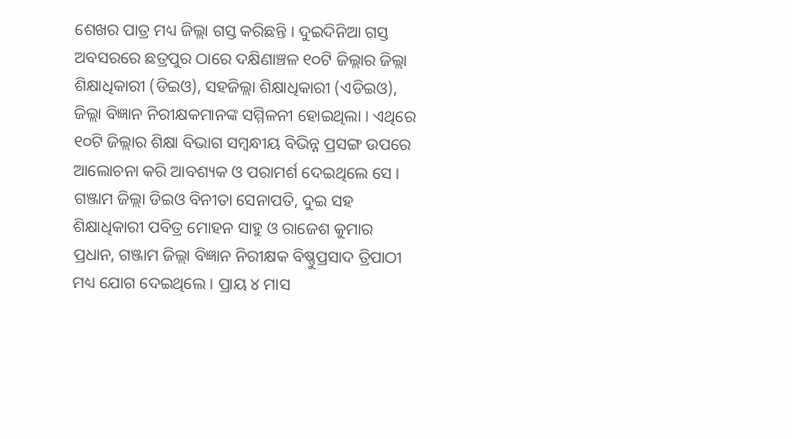ଶେଖର ପାତ୍ର ମଧ୍ୟ ଜିଲ୍ଲା ଗସ୍ତ କରିଛନ୍ତି । ଦୁଇଦିନିଆ ଗସ୍ତ ଅବସରରେ ଛତ୍ରପୁର ଠାରେ ଦକ୍ଷିଣାଞ୍ଚଳ ୧୦ଟି ଜିଲ୍ଲାର ଜିଲ୍ଲା ଶିକ୍ଷାଧିକାରୀ (ଡିଇଓ), ସହଜିଲ୍ଲା ଶିକ୍ଷାଧିକାରୀ (ଏଡିଇଓ), ଜିଲ୍ଲା ବିଜ୍ଞାନ ନିରୀକ୍ଷକମାନଙ୍କ ସମ୍ମିଳନୀ ହୋଇଥିଲା । ଏଥିରେ ୧୦ଟି ଜିଲ୍ଲାର ଶିକ୍ଷା ବିଭାଗ ସମ୍ବନ୍ଧୀୟ ବିଭିନ୍ନ ପ୍ରସଙ୍ଗ ଉପରେ ଆଲୋଚନା କରି ଆବଶ୍ୟକ ଓ ପରାମର୍ଶ ଦେଇଥିଲେ ସେ । ଗଞ୍ଜାମ ଜିଲ୍ଲା ଡିଇଓ ବିନୀତା ସେନାପତି, ଦୁଇ ସହ ଶିକ୍ଷାଧିକାରୀ ପବିତ୍ର ମୋହନ ସାହୁ ଓ ରାଜେଶ କୁମାର ପ୍ରଧାନ, ଗଞ୍ଜାମ ଜିଲ୍ଲା ବିଜ୍ଞାନ ନିରୀକ୍ଷକ ବିଷ୍ଣୁପ୍ରସାଦ ତ୍ରିପାଠୀ ମଧ୍ୟ ଯୋଗ ଦେଇଥିଲେ । ପ୍ରାୟ ୪ ମାସ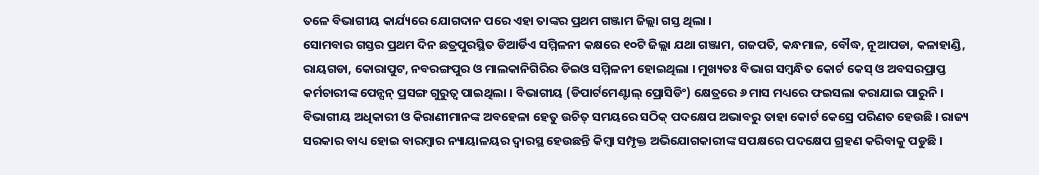ତଳେ ବିଭାଗୀୟ କାର୍ଯ୍ୟରେ ଯୋଗଦାନ ପରେ ଏହା ତାଙ୍କର ପ୍ରଥମ ଗଞ୍ଜାମ ଜିଲ୍ଲା ଗସ୍ତ ଥିଲା ।
ସୋମବାର ଗସ୍ତର ପ୍ରଥମ ଦିନ ଛତ୍ରପୁରସ୍ଥିତ ଡିଆର୍ଡିଏ ସମ୍ମିଳନୀ କକ୍ଷରେ ୧୦ଟି ଜିଲ୍ଲା ଯଥା ଗଞ୍ଜାମ, ଗଜପତି, କନ୍ଧମାଳ, ବୌଦ୍ଧ, ନୂଆପଡା, କଳାହାଣ୍ଡି, ରାୟଗଡା, କୋରାପୁଟ, ନବରଙ୍ଗପୁର ଓ ମାଲକାନିଗିରିର ଡିଇଓ ସମ୍ମିଳନୀ ହୋଇଥିଲା । ମୁଖ୍ୟତଃ ବିଭାଗ ସମ୍ବନ୍ଧିତ କୋର୍ଟ କେସ୍ ଓ ଅବସରପ୍ରାପ୍ତ କର୍ମଚାରୀଙ୍କ ପେନ୍ସନ୍ ପ୍ରସଙ୍ଗ ଗୁରୁତ୍ୱ ପାଇଥିଲା । ବିଭାଗୀୟ (ଡିପାର୍ଟମେଣ୍ଟାଲ୍ ପ୍ରୋସିଡିଂ) କ୍ଷେତ୍ରରେ ୬ ମାସ ମଧ୍ୟରେ ଫଇସଲା କରାଯାଇ ପାରୁନି । ବିଭାଗୀୟ ଅଧିକାରୀ ଓ କିରାଣୀମାନଙ୍କ ଅବହେଳା ହେତୁ ଉଚିତ୍ ସମୟରେ ସଠିକ୍ ପଦକ୍ଷେପ ଅଭାବରୁ ତାହା କୋର୍ଟ କେସ୍ରେ ପରିଣତ ହେଉଛି । ରାଜ୍ୟ ସରକାର ବାଧ୍ୟ ହୋଇ ବାରମ୍ବାର ନ୍ୟାୟାଳୟର ଦ୍ୱାରସ୍ଥ ହେଉଛନ୍ତି କିମ୍ବା ସମ୍ପୃକ୍ତ ଅଭିଯୋଗକାରୀଙ୍କ ସପକ୍ଷରେ ପଦକ୍ଷେପ ଗ୍ରହଣ କରିବାକୁ ପଡୁଛି ।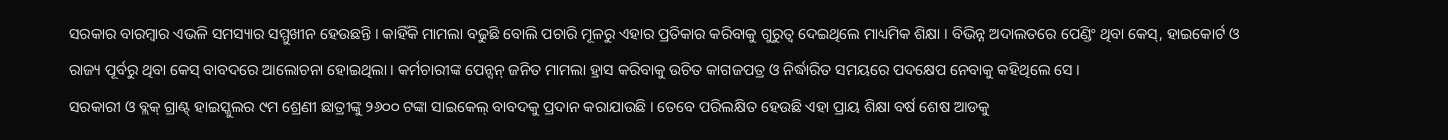ସରକାର ବାରମ୍ବାର ଏଭଳି ସମସ୍ୟାର ସମ୍ମୁଖୀନ ହେଉଛନ୍ତି । କାହିଁକି ମାମଲା ବଢୁଛି ବୋଲି ପଚାରି ମୂଳରୁ ଏହାର ପ୍ରତିକାର କରିବାକୁ ଗୁରୁତ୍ୱ ଦେଇଥିଲେ ମାଧ୍ୟମିକ ଶିକ୍ଷା । ବିଭିନ୍ନ ଅଦାଲତରେ ପେଣ୍ଡିଂ ଥିବା କେସ୍, ହାଇକୋର୍ଟ ଓ ରାଜ୍ୟ ପୂର୍ବରୁ ଥିବା କେସ୍ ବାବଦରେ ଆଲୋଚନା ହୋଇଥିଲା । କର୍ମଚାରୀଙ୍କ ପେନ୍ସନ୍ ଜନିତ ମାମଲା ହ୍ରାସ କରିବାକୁ ଉଚିତ କାଗଜପତ୍ର ଓ ନିର୍ଦ୍ଧାରିତ ସମୟରେ ପଦକ୍ଷେପ ନେବାକୁ କହିଥିଲେ ସେ ।
ସରକାରୀ ଓ ବ୍ଲକ୍ ଗ୍ରାଣ୍ଟ୍ ହାଇସ୍କୁଲର ୯ମ ଶ୍ରେଣୀ ଛାତ୍ରୀଙ୍କୁ ୨୬୦୦ ଟଙ୍କା ସାଇକେଲ୍ ବାବଦକୁ ପ୍ରଦାନ କରାଯାଉଛି । ତେବେ ପରିଲକ୍ଷିତ ହେଉଛି ଏହା ପ୍ରାୟ ଶିକ୍ଷା ବର୍ଷ ଶେଷ ଆଡକୁ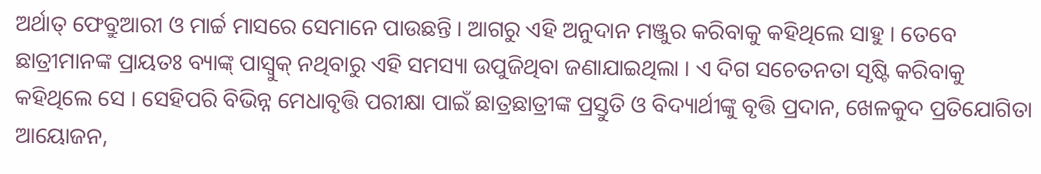ଅର୍ଥାତ୍ ଫେବ୍ରୁଆରୀ ଓ ମାର୍ଚ୍ଚ ମାସରେ ସେମାନେ ପାଉଛନ୍ତି । ଆଗରୁ ଏହି ଅନୁଦାନ ମଞ୍ଜୁର କରିବାକୁ କହିଥିଲେ ସାହୁ । ତେବେ ଛାତ୍ରୀମାନଙ୍କ ପ୍ରାୟତଃ ବ୍ୟାଙ୍କ୍ ପାସ୍ବୁକ୍ ନଥିବାରୁ ଏହି ସମସ୍ୟା ଉପୁଜିଥିବା ଜଣାଯାଇଥିଲା । ଏ ଦିଗ ସଚେତନତା ସୃଷ୍ଟି କରିବାକୁ କହିଥିଲେ ସେ । ସେହିପରି ବିଭିନ୍ନ ମେଧାବୃତ୍ତି ପରୀକ୍ଷା ପାଇଁ ଛାତ୍ରଛାତ୍ରୀଙ୍କ ପ୍ରସ୍ତୁତି ଓ ବିଦ୍ୟାର୍ଥୀଙ୍କୁ ବୃତ୍ତି ପ୍ରଦାନ, ଖେଳକୁଦ ପ୍ରତିଯୋଗିତା ଆୟୋଜନ,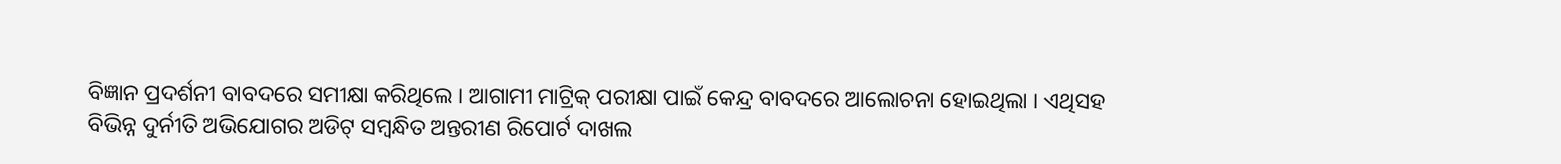ବିଜ୍ଞାନ ପ୍ରଦର୍ଶନୀ ବାବଦରେ ସମୀକ୍ଷା କରିଥିଲେ । ଆଗାମୀ ମାଟ୍ରିକ୍ ପରୀକ୍ଷା ପାଇଁ କେନ୍ଦ୍ର ବାବଦରେ ଆଲୋଚନା ହୋଇଥିଲା । ଏଥିସହ ବିଭିନ୍ନ ଦୁର୍ନୀତି ଅଭିଯୋଗର ଅଡିଟ୍ ସମ୍ବନ୍ଧିତ ଅନ୍ତରୀଣ ରିପୋର୍ଟ ଦାଖଲ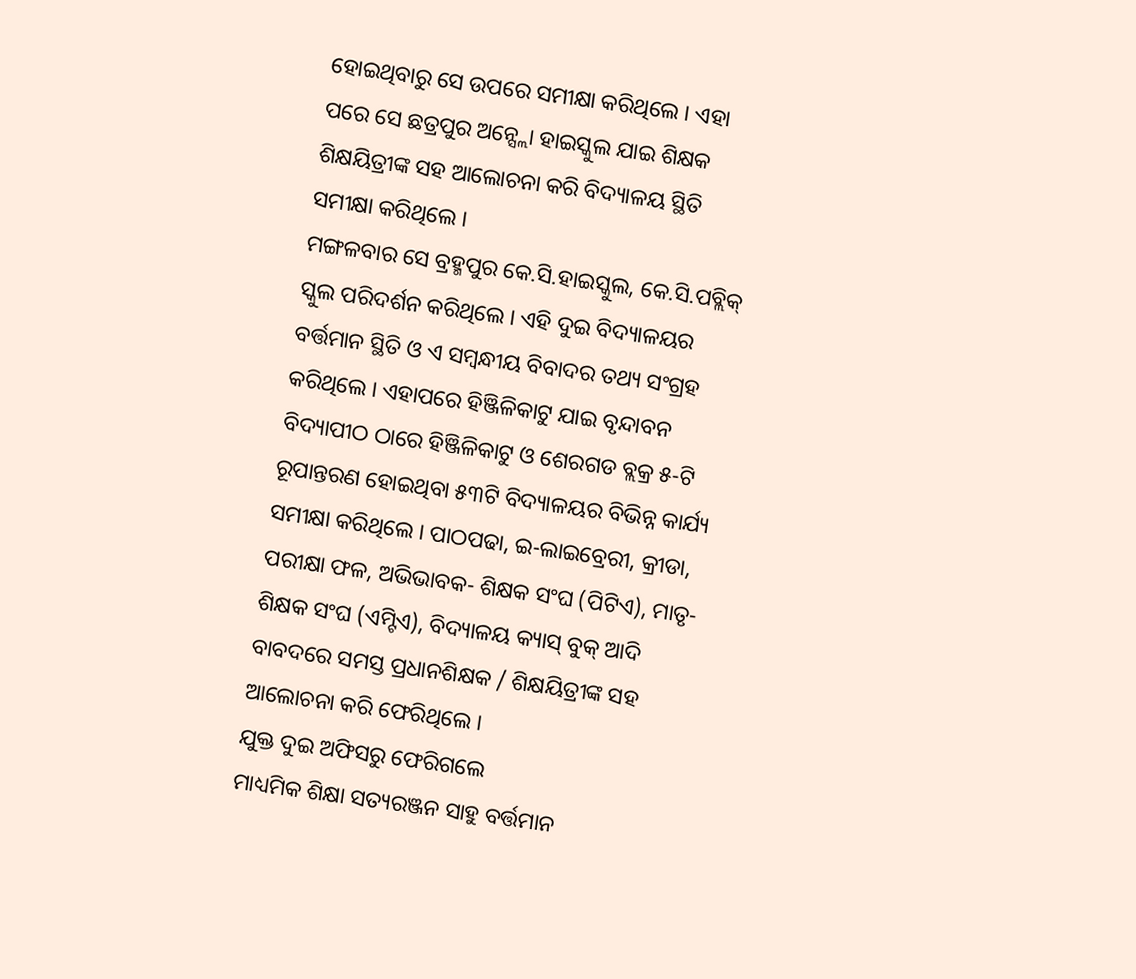ହୋଇଥିବାରୁ ସେ ଉପରେ ସମୀକ୍ଷା କରିଥିଲେ । ଏହା ପରେ ସେ ଛତ୍ରପୁର ଅନ୍ସ୍ଲୋ ହାଇସ୍କୁଲ ଯାଇ ଶିକ୍ଷକ ଶିକ୍ଷୟିତ୍ରୀଙ୍କ ସହ ଆଲୋଚନା କରି ବିଦ୍ୟାଳୟ ସ୍ଥିତି ସମୀକ୍ଷା କରିଥିଲେ ।
ମଙ୍ଗଳବାର ସେ ବ୍ରହ୍ମପୁର କେ.ସି.ହାଇସ୍କୁଲ, କେ.ସି.ପବ୍ଲିକ୍ ସ୍କୁଲ ପରିଦର୍ଶନ କରିଥିଲେ । ଏହି ଦୁଇ ବିଦ୍ୟାଳୟର ବର୍ତ୍ତମାନ ସ୍ଥିତି ଓ ଏ ସମ୍ବନ୍ଧୀୟ ବିବାଦର ତଥ୍ୟ ସଂଗ୍ରହ କରିଥିଲେ । ଏହାପରେ ହିଞ୍ଜିଳିକାଟୁ ଯାଇ ବୃନ୍ଦାବନ ବିଦ୍ୟାପୀଠ ଠାରେ ହିଞ୍ଜିଳିକାଟୁ ଓ ଶେରଗଡ ବ୍ଲକ୍ର ୫-ଟି ରୂପାନ୍ତରଣ ହୋଇଥିବା ୫୩ଟି ବିଦ୍ୟାଳୟର ବିଭିନ୍ନ କାର୍ଯ୍ୟ ସମୀକ୍ଷା କରିଥିଲେ । ପାଠପଢା, ଇ-ଲାଇବ୍ରେରୀ, କ୍ରୀଡା, ପରୀକ୍ଷା ଫଳ, ଅଭିଭାବକ- ଶିକ୍ଷକ ସଂଘ (ପିଟିଏ), ମାତୃ- ଶିକ୍ଷକ ସଂଘ (ଏମ୍ଟିଏ), ବିଦ୍ୟାଳୟ କ୍ୟାସ୍ ବୁକ୍ ଆଦି ବାବଦରେ ସମସ୍ତ ପ୍ରଧାନଶିକ୍ଷକ / ଶିକ୍ଷୟିତ୍ରୀଙ୍କ ସହ ଆଲୋଚନା କରି ଫେରିଥିଲେ ।
ଯୁକ୍ତ ଦୁଇ ଅଫିସରୁ ଫେରିଗଲେ
ମାଧ୍ୟମିକ ଶିକ୍ଷା ସତ୍ୟରଞ୍ଜନ ସାହୁ ବର୍ତ୍ତମାନ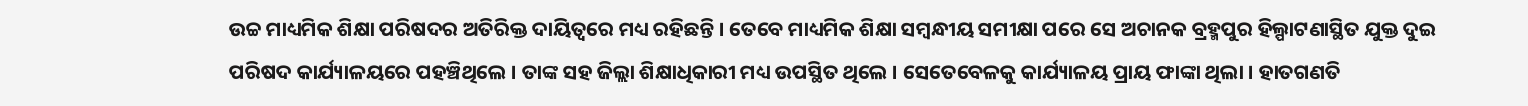ଉଚ୍ଚ ମାଧ୍ୟମିକ ଶିକ୍ଷା ପରିଷଦର ଅତିରିକ୍ତ ଦାୟିତ୍ୱରେ ମଧ୍ୟ ରହିଛନ୍ତି । ତେବେ ମାଧ୍ୟମିକ ଶିକ୍ଷା ସମ୍ବନ୍ଧୀୟ ସମୀକ୍ଷା ପରେ ସେ ଅଚାନକ ବ୍ରହ୍ମପୁର ହିଲ୍ପାଟଣାସ୍ଥିତ ଯୁକ୍ତ ଦୁଇ ପରିଷଦ କାର୍ଯ୍ୟାଳୟରେ ପହଞ୍ଚିଥିଲେ । ତାଙ୍କ ସହ ଜିଲ୍ଲା ଶିକ୍ଷାଧିକାରୀ ମଧ୍ୟ ଉପସ୍ଥିତ ଥିଲେ । ସେତେବେଳକୁ କାର୍ଯ୍ୟାଳୟ ପ୍ରାୟ ଫାଙ୍କା ଥିଲା । ହାତଗଣତି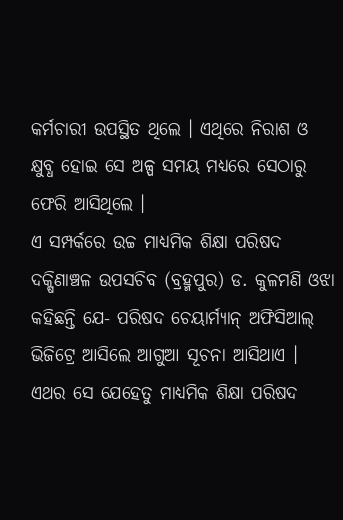କର୍ମଚାରୀ ଉପସ୍ଥିତ ଥିଲେ । ଏଥିରେ ନିରାଶ ଓ କ୍ଷୁବ୍ଧ ହୋଇ ସେ ଅଳ୍ପ ସମୟ ମଧ୍ୟରେ ସେଠାରୁ ଫେରି ଆସିଥିଲେ ।
ଏ ସମ୍ପର୍କରେ ଉଚ୍ଚ ମାଧ୍ୟମିକ ଶିକ୍ଷା ପରିଷଦ ଦକ୍ଷିଣାଞ୍ଚଳ ଉପସଚିବ (ବ୍ରହ୍ମପୁର) ଡ. କୁଳମଣି ଓଝା କହିଛନ୍ତି ଯେ- ପରିଷଦ ଚେୟାର୍ମ୍ୟାନ୍ ଅଫିସିଆଲ୍ ଭିଜିଟ୍ରେ ଆସିଲେ ଆଗୁଆ ସୂଚନା ଆସିଥାଏ । ଏଥର ସେ ଯେହେତୁ ମାଧ୍ୟମିକ ଶିକ୍ଷା ପରିଷଦ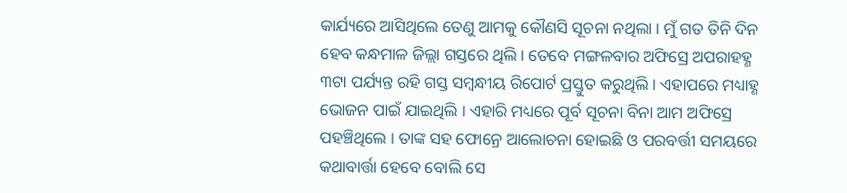କାର୍ଯ୍ୟରେ ଆସିଥିଲେ ତେଣୁ ଆମକୁ କୌଣସି ସୂଚନା ନଥିଲା । ମୁଁ ଗତ ତିନି ଦିନ ହେବ କନ୍ଧମାଳ ଜିଲ୍ଲା ଗସ୍ତରେ ଥିଲି । ତେବେ ମଙ୍ଗଳବାର ଅଫିସ୍ରେ ଅପରାହହ୍ଣ ୩ଟା ପର୍ଯ୍ୟନ୍ତ ରହି ଗସ୍ତ ସମ୍ବନ୍ଧୀୟ ରିପୋର୍ଟ ପ୍ରସ୍ତୁତ କରୁଥିଲି । ଏହାପରେ ମଧ୍ୟାହ୍ଣ ଭୋଜନ ପାଇଁ ଯାଇଥିଲି । ଏହାରି ମଧ୍ୟରେ ପୂର୍ବ ସୂଚନା ବିନା ଆମ ଅଫିସ୍ରେ ପହଞ୍ଚିଥିଲେ । ତାଙ୍କ ସହ ଫୋନ୍ରେ ଆଲୋଚନା ହୋଇଛି ଓ ପରବର୍ତ୍ତୀ ସମୟରେ କଥାବାର୍ତ୍ତା ହେବେ ବୋଲି ସେ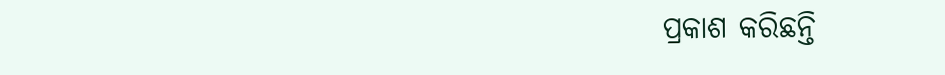ପ୍ରକାଶ କରିଛନ୍ତି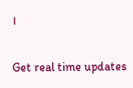।

Get real time updates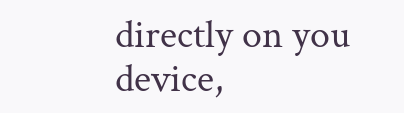directly on you device,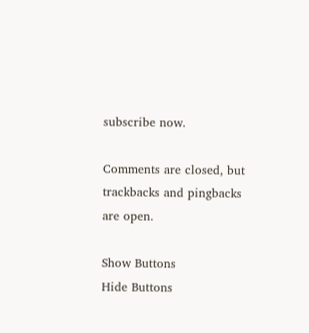subscribe now.

Comments are closed, but trackbacks and pingbacks are open.

Show Buttons
Hide Buttons